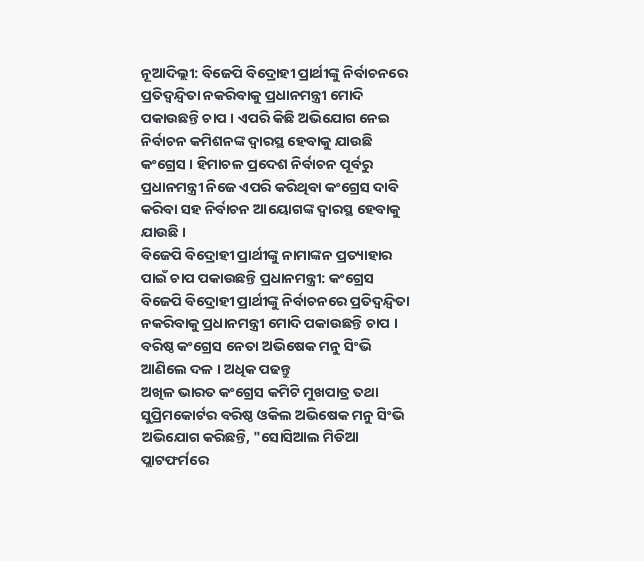ନୂଆଦିଲ୍ଲୀ: ବିଜେପି ବିଦ୍ରୋହୀ ପ୍ରାର୍ଥୀଙ୍କୁ ନିର୍ବାଚନରେ ପ୍ରତିଦ୍ବନ୍ଦ୍ବିତା ନକରିବାକୁ ପ୍ରଧାନମନ୍ତ୍ରୀ ମୋଦି ପକାଉଛନ୍ତି ଚାପ । ଏପରି କିଛି ଅଭିଯୋଗ ନେଇ ନିର୍ବାଚନ କମିଶନଙ୍କ ଦ୍ବାରସ୍ଥ ହେବାକୁ ଯାଉଛି କଂଗ୍ରେସ । ହିମାଚଳ ପ୍ରଦେଶ ନିର୍ବାଚନ ପୂର୍ବରୁ ପ୍ରଧାନମନ୍ତ୍ରୀ ନିଜେ ଏପରି କରିଥିବା କଂଗ୍ରେସ ଦାବି କରିବା ସହ ନିର୍ବାଚନ ଆୟୋଗଙ୍କ ଦ୍ବାରସ୍ଥ ହେବାକୁ ଯାଉଛି ।
ବିଜେପି ବିଦ୍ରୋହୀ ପ୍ରାର୍ଥୀଙ୍କୁ ନାମାଙ୍କନ ପ୍ରତ୍ୟାହାର ପାଇଁ ଚାପ ପକାଉଛନ୍ତି ପ୍ରଧାନମନ୍ତ୍ରୀ: କଂଗ୍ରେସ
ବିଜେପି ବିଦ୍ରୋହୀ ପ୍ରାର୍ଥୀଙ୍କୁ ନିର୍ବାଚନରେ ପ୍ରତିଦ୍ବନ୍ଦ୍ବିତା ନକରିବାକୁ ପ୍ରଧାନମନ୍ତ୍ରୀ ମୋଦି ପକାଉଛନ୍ତି ଚାପ । ବରିଷ୍ଠ କଂଗ୍ରେସ ନେତା ଅଭିଷେକ ମନୁ ସିଂଭି ଆଣିଲେ ଦଳ । ଅଧିକ ପଢନ୍ତୁ
ଅଖିଳ ଭାରତ କଂଗ୍ରେସ କମିଟି ମୁଖପାତ୍ର ତଥା ସୁପ୍ରିମକୋର୍ଟର ବରିଷ୍ଠ ଓକିଲ ଅଭିଷେକ ମନୁ ସିଂଭି ଅଭିଯୋଗ କରିଛନ୍ତି, "ସୋସିଆଲ ମିଡିଆ ପ୍ଲାଟଫର୍ମରେ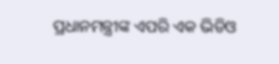ପ୍ରଧାନମନ୍ତ୍ରୀଙ୍କ ଏପରି ଏକ ଭିଡିଓ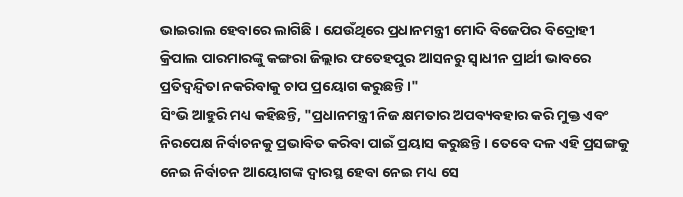ଭାଇରାଲ ହେବାରେ ଲାଗିଛି । ଯେଉଁଥିରେ ପ୍ରଧାନମନ୍ତ୍ରୀ ମୋଦି ବିଜେପିର ବିଦ୍ରୋହୀ କ୍ରିପାଲ ପାରମାରଙ୍କୁ କଙ୍ଗରା ଜିଲ୍ଲାର ଫତେହପୁର ଆସନରୁ ସ୍ବାଧୀନ ପ୍ରାର୍ଥୀ ଭାବରେ ପ୍ରତିଦ୍ୱନ୍ଦ୍ୱିତା ନକରିବାକୁ ଚାପ ପ୍ରୟୋଗ କରୁଛନ୍ତି ।"
ସିଂଭି ଆହୁରି ମଧ୍ୟ କହିଛନ୍ତି, "ପ୍ରଧାନମନ୍ତ୍ରୀ ନିଜ କ୍ଷମତାର ଅପବ୍ୟବହାର କରି ମୁକ୍ତ ଏବଂ ନିରପେକ୍ଷ ନିର୍ବାଚନକୁ ପ୍ରଭାବିତ କରିବା ପାଇଁ ପ୍ରୟାସ କରୁଛନ୍ତି । ତେବେ ଦଳ ଏହି ପ୍ରସଙ୍ଗକୁ ନେଇ ନିର୍ବାଚନ ଆୟୋଗଙ୍କ ଦ୍ବାରସ୍ଥ ହେବା ନେଇ ମଧ୍ୟ ସେ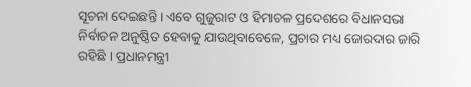ସୂଚନା ଦେଇଛନ୍ତି । ଏବେ ଗୁଜୁରାଟ ଓ ହିମାଚଳ ପ୍ରଦେଶରେ ବିଧାନସଭା ନିର୍ବାଚନ ଅନୁଷ୍ଠିତ ହେବାକୁ ଯାଉଥିବାବେଳେ, ପ୍ରଚାର ମଧ୍ୟ ଜୋରଦାର ଜାରି ରହିଛି । ପ୍ରଧାନମନ୍ତ୍ରୀ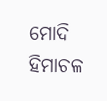ମୋଦି ହିମାଚଳ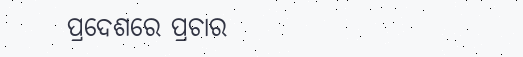ପ୍ରଦେଶରେ ପ୍ରଚାର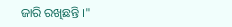ଜାରି ରଖିଛନ୍ତି ।"